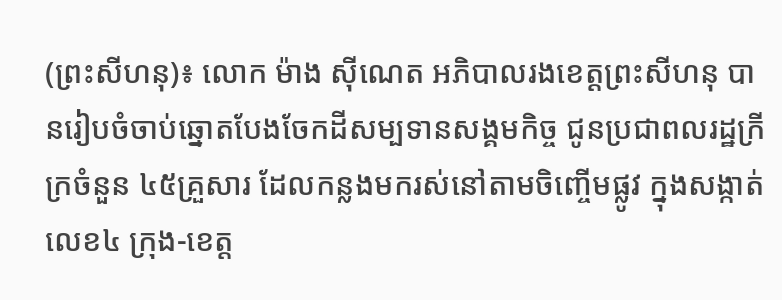(ព្រះសីហនុ)៖ លោក ម៉ាង ស៊ីណេត អភិបាលរងខេត្តព្រះសីហនុ បានរៀបចំចាប់ឆ្នោតបែងចែកដីសម្បទានសង្គមកិច្ច ជូនប្រជាពលរដ្ឋក្រីក្រចំនួន ៤៥គ្រួសារ ដែលកន្លងមករស់នៅតាមចិញ្ចើមផ្លូវ ក្នុងសង្កាត់លេខ៤ ក្រុង-ខេត្ត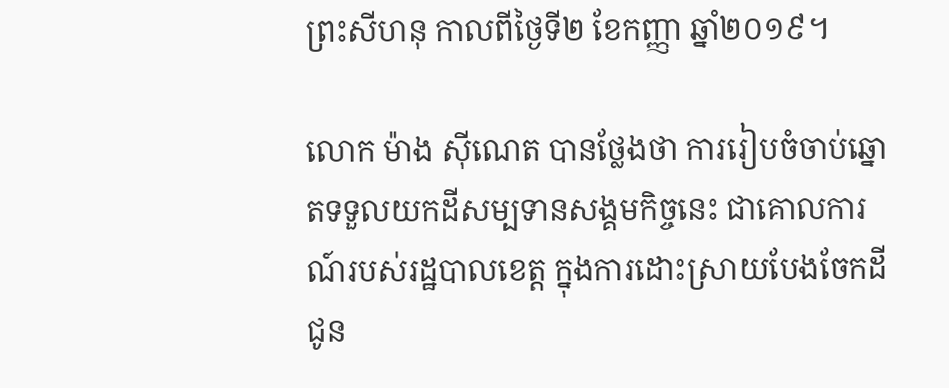ព្រះសីហនុ កាលពីថ្ងៃទី២ ខែកញ្ញា ឆ្នាំ២០១៩។

លោក ម៉ាង ស៊ីណេត បានថ្លែងថា ការរៀបចំចាប់ឆ្នោតទទួលយកដីសម្បទានសង្គមកិច្ចនេះ ជាគោលការណ៍របស់រដ្ឋបាលខេត្ត ក្នុងការដោះស្រាយបែងចែកដីជូន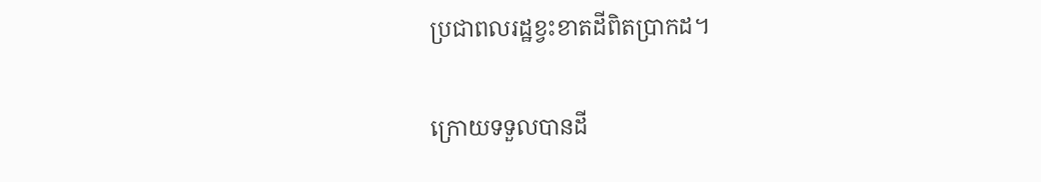ប្រជាពលរដ្ឋខ្វះខាតដីពិតប្រាកដ។

ក្រោយទទួលបានដី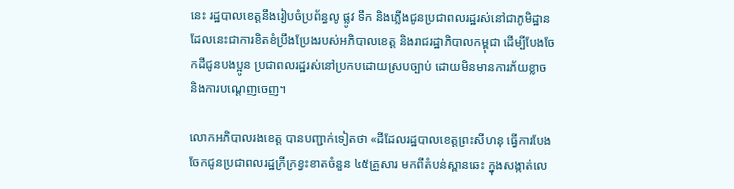នេះ រដ្ឋបាលខេត្តនឹងរៀបចំប្រព័ន្ធលូ ផ្លូវ ទឹក និងភ្លើងជូនប្រជាពលរដ្ឋរស់នៅជាភូមិដ្ឋាន ដែលនេះជាការខិតខំប្រឹងប្រែងរបស់អភិបាលខេត្ត និងរាជរដ្ឋាភិបាលកម្ពុជា ដើម្បីបែងចែកដីជូនបងប្អូន ប្រជាពលរដ្ឋរស់នៅប្រកបដោយស្របច្បាប់ ដោយមិនមានការភ័យខ្លាច និងការបណ្តេញចេញ។

លោកអភិបាលរងខេត្ត បានបញ្ជាក់ទៀតថា «ដីដែលរដ្ឋបាលខេត្តព្រះសីហនុ ធ្វើការបែងចែកជូនប្រជាពលរដ្ឋក្រីក្រខ្វះខាតចំនួន ៤៥គ្រួសារ មកពីតំបន់ស្ពានឆេះ ក្នុងសង្កាត់លេ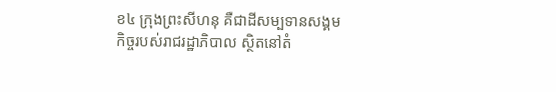ខ៤ ក្រុងព្រះសីហនុ គឺជាដីសម្បទានសង្គមកិច្ចរបស់រាជរដ្ឋាភិបាល ស្ថិតនៅតំ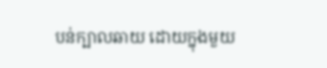បន់ក្បាលឆាយ ដោយក្នុងមួយ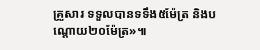គ្រួសារ ទទួលបានទទឹង៥ម៉ែត្រ និងបណ្តោយ២០ម៉ែត្រ»៕